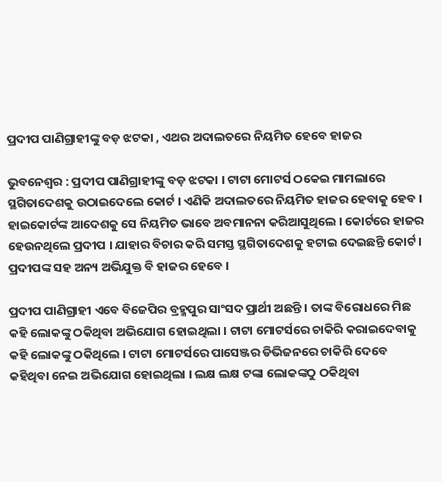ପ୍ରଦୀପ ପାଣିଗ୍ରାହୀଙ୍କୁ ବଡ଼ ଝଟକା , ଏଥର ଅଦାଲତରେ ନିୟମିତ ହେବେ ହାଜର

ଭୁବନେଶ୍ୱର : ପ୍ରଦୀପ ପାଣିଗ୍ରାହୀଙ୍କୁ ବଡ଼ ଝଟକା । ଟାଟା ମୋଟର୍ସ ଠକେଇ ମାମଲାରେ ସ୍ଥଗିତାଦେଶକୁ ଉଠାଇଦେଲେ କୋର୍ଟ । ଏଣିକି ଅଦାଲତରେ ନିୟମିତ ହାଜର ହେବାକୁ ହେବ । ହାଇକୋର୍ଟଙ୍କ ଆଦେଶକୁ ସେ ନିୟମିତ ଭାବେ ଅବମାନନା କରିଆସୁଥିଲେ । କୋର୍ଟରେ ହାଜର ହେଉନଥିଲେ ପ୍ରଦୀପ । ଯାହାର ବିଚାର କରି ସମସ୍ତ ସ୍ଥଗିତାଦେଶକୁ ହଟାଇ ଦେଇଛନ୍ତି କୋର୍ଟ । ପ୍ରଦୀପଙ୍କ ସହ ଅନ୍ୟ ଅଭିଯୁକ୍ତ ବି ହାଜର ହେବେ ।

ପ୍ରଦୀପ ପାଣିଗ୍ରାହୀ ଏବେ ବିଜେପିର ବ୍ରହ୍ମପୁର ସାଂସଦ ପ୍ରାର୍ଥୀ ଅଛନ୍ତି । ତାଙ୍କ ବିରୋଧରେ ମିଛ କହି ଲୋକଙ୍କୁ ଠକିଥିବା ଅଭିଯୋଗ ହୋଇଥିଲା । ଟାଟା ମୋଟର୍ସରେ ଚାକିରି କରାଇଦେବାକୁ କହି ଲୋକଙ୍କୁ ଠକିଥିଲେ । ଟାଟା ମୋଟର୍ସରେ ପାସେଞ୍ଜର ଡିଭିଜନରେ ଚାକିରି ଦେବେ କହିଥିବା ନେଇ ଅଭିଯୋଗ ହୋଇଥିଲା । ଲକ୍ଷ ଲକ୍ଷ ଟଙ୍କା ଲୋକଙ୍କଠୁ ଠକିଥିବା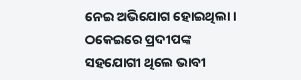ନେଇ ଅଭିଯୋଗ ହୋଇଥିଲା । ଠକେଇରେ ପ୍ରଦୀପଙ୍କ ସହଯୋଗୀ ଥିଲେ ଭାବୀ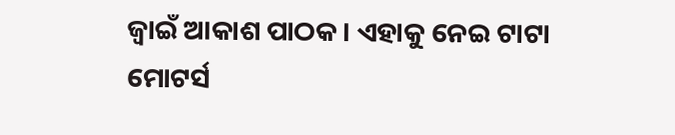ଜ୍ବାଇଁ ଆକାଶ ପାଠକ । ଏହାକୁ ନେଇ ଟାଟା ମୋଟର୍ସ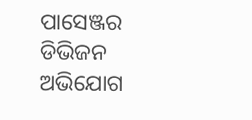ପାସେଞ୍ଜର ଡିଭିଜନ ଅଭିଯୋଗ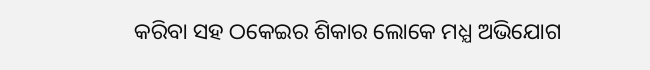କରିବା ସହ ଠକେଇର ଶିକାର ଲୋକେ ମଧ୍ଯ ଅଭିଯୋଗ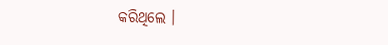କରିଥିଲେ ।